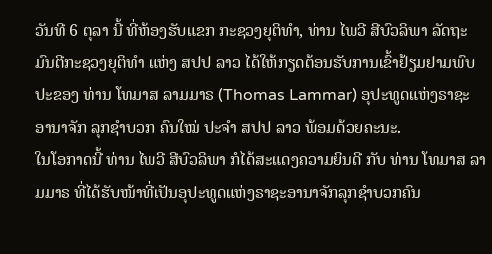ວັນທີ 6 ຕຸລາ ນີ້ ທີ່ຫ້ອງຮັບແຂກ ກະຊວງຍຸຕິທໍາ, ທ່ານ ໄພວີ ສີບົວລິພາ ລັດຖະມົນຕີກະຊວງຍຸຕິທໍາ ແຫ່ງ ສປປ ລາວ ໄດ້ໃຫ້ກຽດຕ້ອນຮັບການເຂົ້າຢ້ຽມຢາມພົບປະຂອງ ທ່ານ ໂທມາສ ລາມມາຣ (Thomas Lammar) ອຸປະທູດແຫ່ງຣາຊະອານາຈັກ ລຸກຊໍາບວກ ຄົນໃໝ່ ປະຈຳ ສປປ ລາວ ພ້ອມດ້ວຍຄະນະ.
ໃນໂອກາດນີ້ ທ່ານ ໄພວີ ສີບົວລິພາ ກໍໄດ້ສະແດງຄວາມຍິນດີ ກັບ ທ່ານ ໂທມາສ ລາມມາຣ ທີ່ໄດ້ຮັບໜ້າທີ່ເປັນອຸປະທູດແຫ່ງຣາຊະອານາຈັກລຸກຊໍາບວກຄົນ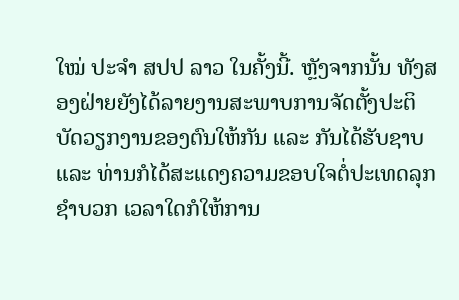ໃໝ່ ປະຈຳ ສປປ ລາວ ໃນຄັ້ງນີ້. ຫຼັງຈາກນັ້ນ ທັງສອງຝ່າຍຍັງໄດ້ລາຍງານສະພາບການຈັດຕັ້ງປະຕິບັດວຽກງານຂອງຕົນໃຫ້ກັນ ແລະ ກັນໄດ້ຮັບຊາບ ແລະ ທ່ານກໍໄດ້ສະແດງຄວາມຂອບໃຈຕໍ່ປະເທດລຸກຊໍາບວກ ເວລາໃດກໍໃຫ້ການ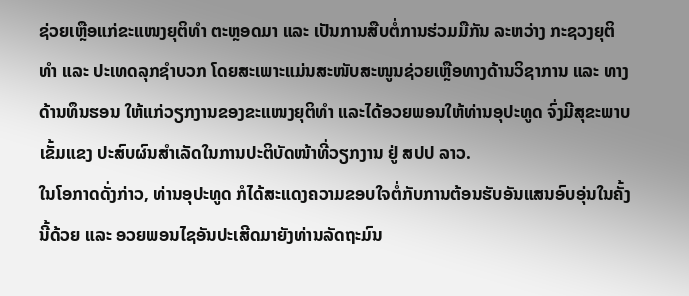ຊ່ວຍເຫຼືອແກ່ຂະແໜງຍຸຕິທໍາ ຕະຫຼອດມາ ແລະ ເປັນການສືບຕໍ່ການຮ່ວມມືກັນ ລະຫວ່າງ ກະຊວງຍຸຕິທໍາ ແລະ ປະເທດລຸກຊໍາບວກ ໂດຍສະເພາະແມ່ນສະໜັບສະໜູນຊ່ວຍເຫຼືອທາງດ້ານວິຊາການ ແລະ ທາງດ້ານທຶນຮອນ ໃຫ້ແກ່ວຽກງານຂອງຂະແໜງຍຸຕິທໍາ ແລະໄດ້ອວຍພອນໃຫ້ທ່ານອຸປະທູດ ຈົ່ງມີສຸຂະພາບເຂັ້ມແຂງ ປະສົບຜົນສໍາເລັດໃນການປະຕິບັດໜ້າທີ່ວຽກງານ ຢູ່ ສປປ ລາວ.
ໃນໂອກາດດັ່ງກ່າວ, ທ່ານອຸປະທູດ ກໍໄດ້ສະແດງຄວາມຂອບໃຈຕໍ່ກັບການຕ້ອນຮັບອັນແສນອົບອຸ່ນໃນຄັ້ງນີ້ດ້ວຍ ແລະ ອວຍພອນໄຊອັນປະເສີດມາຍັງທ່ານລັດຖະມົນ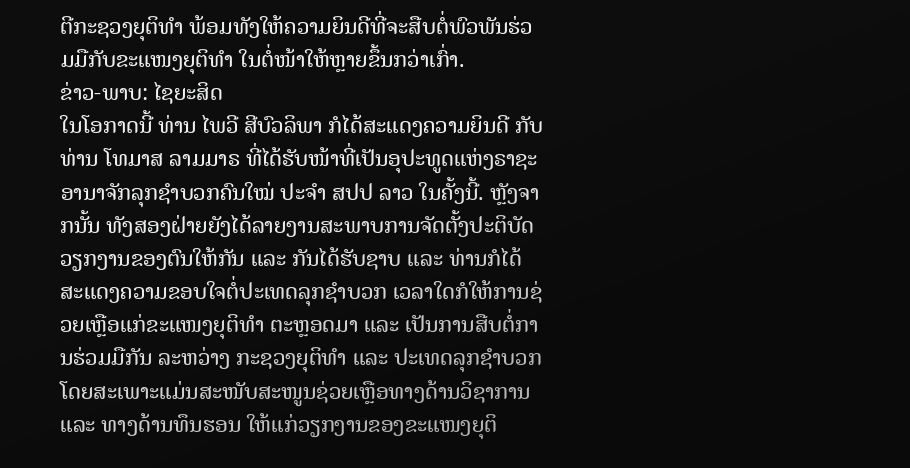ຕີກະຊວງຍຸຕິທຳ ພ້ອມທັງໃຫ້ຄວາມຍິນດີທີ່ຈະສືບຕໍ່ພົວພັນຮ່ວມມືກັບຂະແໜງຍຸຕິທຳ ໃນຕໍ່ໜ້າໃຫ້ຫຼາຍຂຶ້ນກວ່າເກົ່າ.
ຂ່າວ-ພາບ: ໄຊຍະສິດ
ໃນໂອກາດນີ້ ທ່ານ ໄພວີ ສີບົວລິພາ ກໍໄດ້ສະແດງຄວາມຍິນດີ ກັບ ທ່ານ ໂທມາສ ລາມມາຣ ທີ່ໄດ້ຮັບໜ້າທີ່ເປັນອຸປະທູດແຫ່ງຣາຊະອານາຈັກລຸກຊໍາບວກຄົນໃໝ່ ປະຈຳ ສປປ ລາວ ໃນຄັ້ງນີ້. ຫຼັງຈາກນັ້ນ ທັງສອງຝ່າຍຍັງໄດ້ລາຍງານສະພາບການຈັດຕັ້ງປະຕິບັດວຽກງານຂອງຕົນໃຫ້ກັນ ແລະ ກັນໄດ້ຮັບຊາບ ແລະ ທ່ານກໍໄດ້ສະແດງຄວາມຂອບໃຈຕໍ່ປະເທດລຸກຊໍາບວກ ເວລາໃດກໍໃຫ້ການຊ່ວຍເຫຼືອແກ່ຂະແໜງຍຸຕິທໍາ ຕະຫຼອດມາ ແລະ ເປັນການສືບຕໍ່ການຮ່ວມມືກັນ ລະຫວ່າງ ກະຊວງຍຸຕິທໍາ ແລະ ປະເທດລຸກຊໍາບວກ ໂດຍສະເພາະແມ່ນສະໜັບສະໜູນຊ່ວຍເຫຼືອທາງດ້ານວິຊາການ ແລະ ທາງດ້ານທຶນຮອນ ໃຫ້ແກ່ວຽກງານຂອງຂະແໜງຍຸຕິ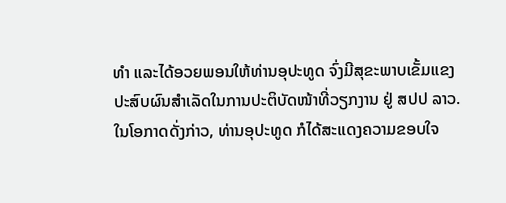ທໍາ ແລະໄດ້ອວຍພອນໃຫ້ທ່ານອຸປະທູດ ຈົ່ງມີສຸຂະພາບເຂັ້ມແຂງ ປະສົບຜົນສໍາເລັດໃນການປະຕິບັດໜ້າທີ່ວຽກງານ ຢູ່ ສປປ ລາວ.
ໃນໂອກາດດັ່ງກ່າວ, ທ່ານອຸປະທູດ ກໍໄດ້ສະແດງຄວາມຂອບໃຈ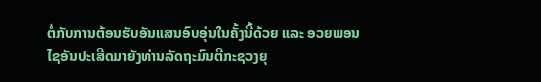ຕໍ່ກັບການຕ້ອນຮັບອັນແສນອົບອຸ່ນໃນຄັ້ງນີ້ດ້ວຍ ແລະ ອວຍພອນໄຊອັນປະເສີດມາຍັງທ່ານລັດຖະມົນຕີກະຊວງຍຸ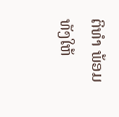ຕິທຳ ພ້ອມທັງໃຫ້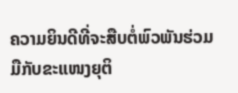ຄວາມຍິນດີທີ່ຈະສືບຕໍ່ພົວພັນຮ່ວມມືກັບຂະແໜງຍຸຕິ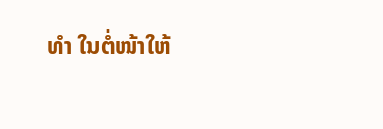ທຳ ໃນຕໍ່ໜ້າໃຫ້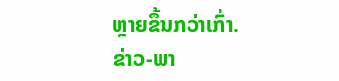ຫຼາຍຂຶ້ນກວ່າເກົ່າ.
ຂ່າວ-ພາ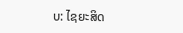ບ: ໄຊຍະສິດ